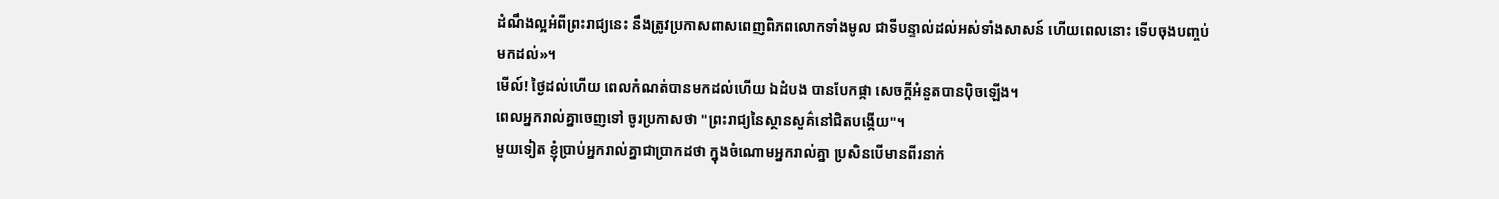ដំណឹងល្អអំពីព្រះរាជ្យនេះ នឹងត្រូវប្រកាសពាសពេញពិភពលោកទាំងមូល ជាទីបន្ទាល់ដល់អស់ទាំងសាសន៍ ហើយពេលនោះ ទើបចុងបញ្ចប់មកដល់»។
មើល៍! ថ្ងៃដល់ហើយ ពេលកំណត់បានមកដល់ហើយ ឯដំបង បានបែកផ្កា សេចក្ដីអំនួតបានប៉ិចឡើង។
ពេលអ្នករាល់គ្នាចេញទៅ ចូរប្រកាសថា "ព្រះរាជ្យនៃស្ថានសួគ៌នៅជិតបង្កើយ"។
មួយទៀត ខ្ញុំប្រាប់អ្នករាល់គ្នាជាប្រាកដថា ក្នុងចំណោមអ្នករាល់គ្នា ប្រសិនបើមានពីរនាក់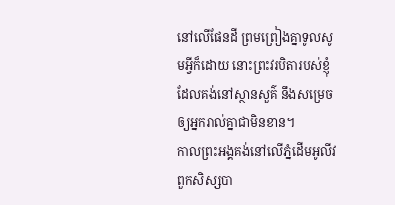នៅលើផែនដី ព្រមព្រៀងគ្នាទូលសូមអ្វីក៏ដោយ នោះព្រះវរបិតារបស់ខ្ញុំដែលគង់នៅស្ថានសួគ៌ នឹងសម្រេចឲ្យអ្នករាល់គ្នាជាមិនខាន។
កាលព្រះអង្គគង់នៅលើភ្នំដើមអូលីវ ពួកសិស្សបា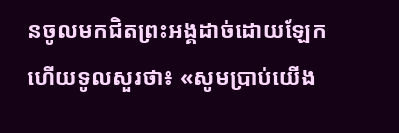នចូលមកជិតព្រះអង្គដាច់ដោយឡែក ហើយទូលសួរថា៖ «សូមប្រាប់យើង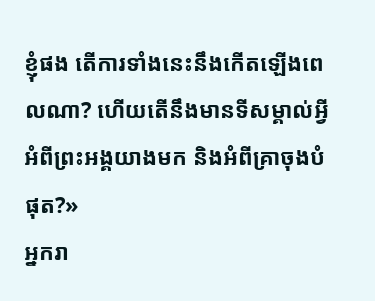ខ្ញុំផង តើការទាំងនេះនឹងកើតឡើងពេលណា? ហើយតើនឹងមានទីសម្គាល់អ្វីអំពីព្រះអង្គយាងមក និងអំពីគ្រាចុងបំផុត?»
អ្នករា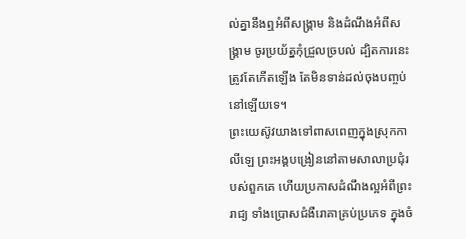ល់គ្នានឹងឮអំពីសង្គ្រាម និងដំណឹងអំពីសង្គ្រាម ចូរប្រយ័ត្នកុំជ្រួលច្របល់ ដ្បិតការនេះត្រូវតែកើតឡើង តែមិនទាន់ដល់ចុងបញ្ចប់នៅឡើយទេ។
ព្រះយេស៊ូវយាងទៅពាសពេញក្នុងស្រុកកាលីឡេ ព្រះអង្គបង្រៀននៅតាមសាលាប្រជុំរបស់ពួកគេ ហើយប្រកាសដំណឹងល្អអំពីព្រះរាជ្យ ទាំងប្រោសជំងឺរោគាគ្រប់ប្រភេទ ក្នុងចំ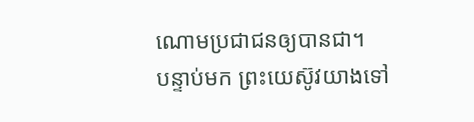ណោមប្រជាជនឲ្យបានជា។
បន្ទាប់មក ព្រះយេស៊ូវយាងទៅ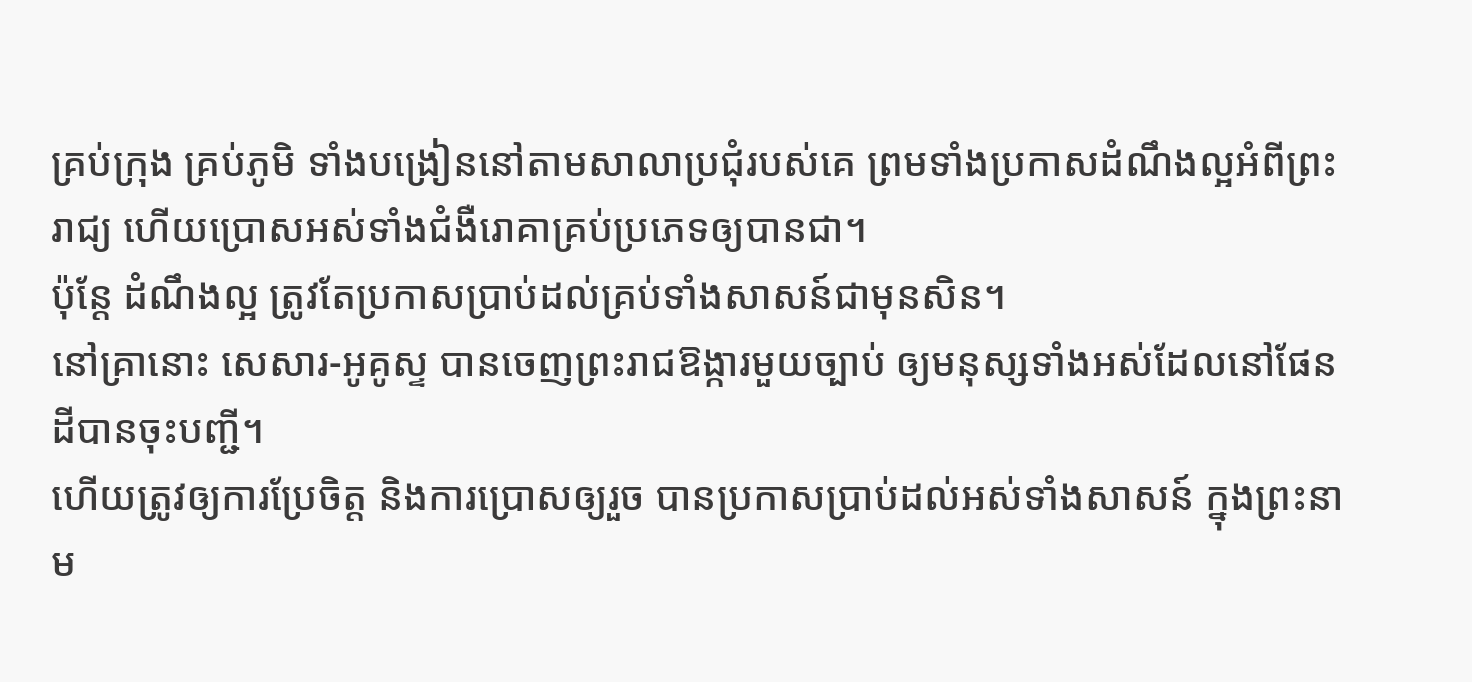គ្រប់ក្រុង គ្រប់ភូមិ ទាំងបង្រៀននៅតាមសាលាប្រជុំរបស់គេ ព្រមទាំងប្រកាសដំណឹងល្អអំពីព្រះរាជ្យ ហើយប្រោសអស់ទាំងជំងឺរោគាគ្រប់ប្រភេទឲ្យបានជា។
ប៉ុន្តែ ដំណឹងល្អ ត្រូវតែប្រកាសប្រាប់ដល់គ្រប់ទាំងសាសន៍ជាមុនសិន។
នៅគ្រានោះ សេសារ-អូគូស្ទ បានចេញព្រះរាជឱង្ការមួយច្បាប់ ឲ្យមនុស្សទាំងអស់ដែលនៅផែនដីបានចុះបញ្ជី។
ហើយត្រូវឲ្យការប្រែចិត្ត និងការប្រោសឲ្យរួច បានប្រកាសប្រាប់ដល់អស់ទាំងសាសន៍ ក្នុងព្រះនាម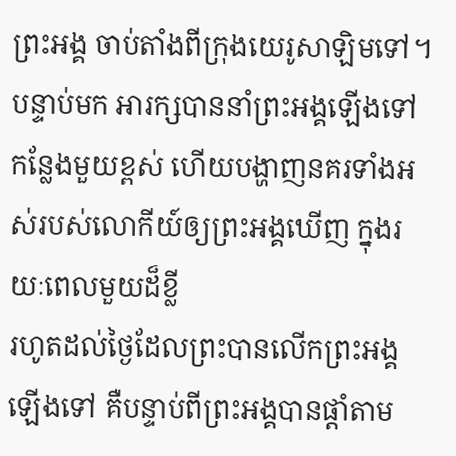ព្រះអង្គ ចាប់តាំងពីក្រុងយេរូសាឡិមទៅ។
បន្ទាប់មក អារក្សបាននាំព្រះអង្គឡើងទៅកន្លែងមួយខ្ពស់ ហើយបង្ហាញនគរទាំងអស់របស់លោកីយ៍ឲ្យព្រះអង្គឃើញ ក្នុងរយៈពេលមួយដ៏ខ្លី
រហូតដល់ថ្ងៃដែលព្រះបានលើកព្រះអង្គឡើងទៅ គឺបន្ទាប់ពីព្រះអង្គបានផ្តាំតាម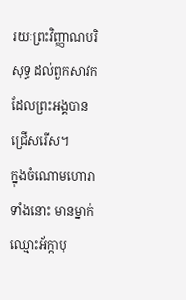រយៈព្រះវិញ្ញាណបរិសុទ្ធ ដល់ពួកសាវកដែលព្រះអង្គបានជ្រើសរើស។
ក្នុងចំណោមហោរាទាំងនោះ មានម្នាក់ឈ្មោះអ័ក្កាបុ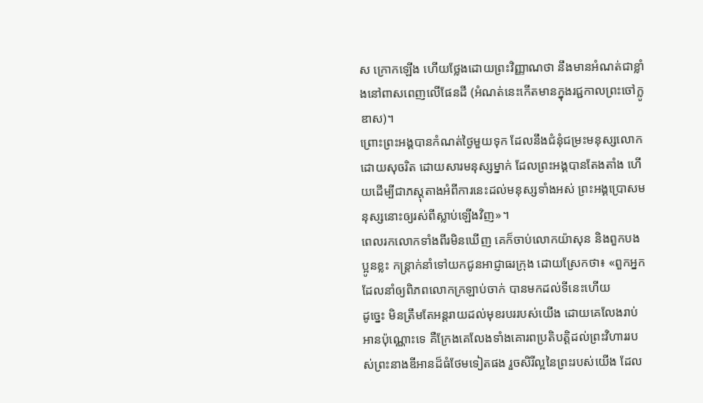ស ក្រោកឡើង ហើយថ្លែងដោយព្រះវិញ្ញាណថា នឹងមានអំណត់ជាខ្លាំងនៅពាសពេញលើផែនដី (អំណត់នេះកើតមានក្នុងរជ្ជកាលព្រះចៅក្លូឌាស)។
ព្រោះព្រះអង្គបានកំណត់ថ្ងៃមួយទុក ដែលនឹងជំនុំជម្រះមនុស្សលោកដោយសុចរិត ដោយសារមនុស្សម្នាក់ ដែលព្រះអង្គបានតែងតាំង ហើយដើម្បីជាភស្ដុតាងអំពីការនេះដល់មនុស្សទាំងអស់ ព្រះអង្គប្រោសមនុស្សនោះឲ្យរស់ពីស្លាប់ឡើងវិញ»។
ពេលរកលោកទាំងពីរមិនឃើញ គេក៏ចាប់លោកយ៉ាសុន និងពួកបងប្អូនខ្លះ កន្ត្រាក់នាំទៅយកជូនអាជ្ញាធរក្រុង ដោយស្រែកថា៖ «ពួកអ្នកដែលនាំឲ្យពិភពលោកក្រឡាប់ចាក់ បានមកដល់ទីនេះហើយ
ដូច្នេះ មិនត្រឹមតែអន្តរាយដល់មុខរបររបស់យើង ដោយគេលែងរាប់អានប៉ុណ្ណោះទេ គឺក្រែងគេលែងទាំងគោរពប្រតិបត្តិដល់ព្រះវិហាររបស់ព្រះនាងឌីអានដ៏ធំថែមទៀតផង រួចសិរីល្អនៃព្រះរបស់យើង ដែល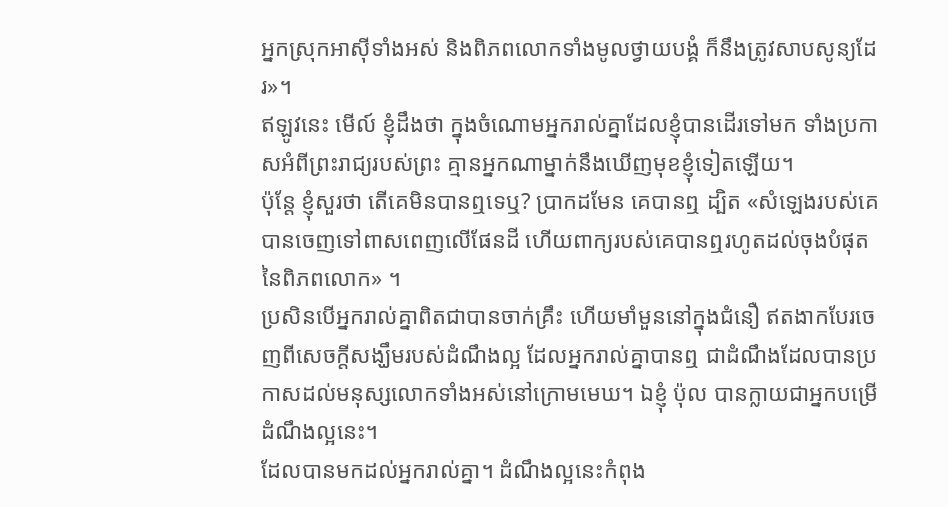អ្នកស្រុកអាស៊ីទាំងអស់ និងពិភពលោកទាំងមូលថ្វាយបង្គំ ក៏នឹងត្រូវសាបសូន្យដែរ»។
ឥឡូវនេះ មើល៍ ខ្ញុំដឹងថា ក្នុងចំណោមអ្នករាល់គ្នាដែលខ្ញុំបានដើរទៅមក ទាំងប្រកាសអំពីព្រះរាជ្យរបស់ព្រះ គ្មានអ្នកណាម្នាក់នឹងឃើញមុខខ្ញុំទៀតឡើយ។
ប៉ុន្តែ ខ្ញុំសួរថា តើគេមិនបានឮទេឬ? ប្រាកដមែន គេបានឮ ដ្បិត «សំឡេងរបស់គេបានចេញទៅពាសពេញលើផែនដី ហើយពាក្យរបស់គេបានឮរហូតដល់ចុងបំផុតនៃពិភពលោក» ។
ប្រសិនបើអ្នករាល់គ្នាពិតជាបានចាក់គ្រឹះ ហើយមាំមួននៅក្នុងជំនឿ ឥតងាកបែរចេញពីសេចក្តីសង្ឃឹមរបស់ដំណឹងល្អ ដែលអ្នករាល់គ្នាបានឮ ជាដំណឹងដែលបានប្រកាសដល់មនុស្សលោកទាំងអស់នៅក្រោមមេឃ។ ឯខ្ញុំ ប៉ុល បានក្លាយជាអ្នកបម្រើដំណឹងល្អនេះ។
ដែលបានមកដល់អ្នករាល់គ្នា។ ដំណឹងល្អនេះកំពុង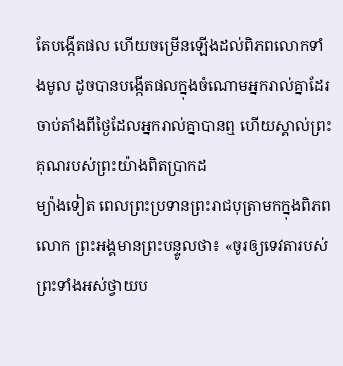តែបង្កើតផល ហើយចម្រើនឡើងដល់ពិភពលោកទាំងមូល ដូចបានបង្កើតផលក្នុងចំណោមអ្នករាល់គ្នាដែរ ចាប់តាំងពីថ្ងៃដែលអ្នករាល់គ្នាបានឮ ហើយស្គាល់ព្រះគុណរបស់ព្រះយ៉ាងពិតប្រាកដ
ម្យ៉ាងទៀត ពេលព្រះប្រទានព្រះរាជបុត្រាមកក្នុងពិភពលោក ព្រះអង្គមានព្រះបន្ទូលថា៖ «ចូរឲ្យទេវតារបស់ព្រះទាំងអស់ថ្វាយប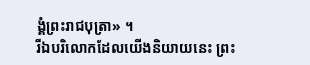ង្គំព្រះរាជបុត្រា» ។
រីឯបរិលោកដែលយើងនិយាយនេះ ព្រះ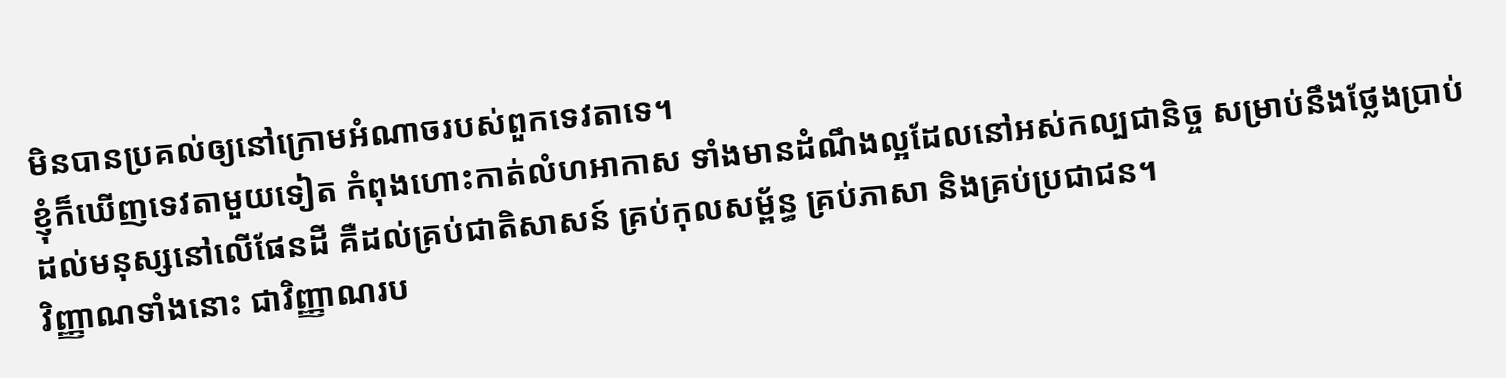មិនបានប្រគល់ឲ្យនៅក្រោមអំណាចរបស់ពួកទេវតាទេ។
ខ្ញុំក៏ឃើញទេវតាមួយទៀត កំពុងហោះកាត់លំហអាកាស ទាំងមានដំណឹងល្អដែលនៅអស់កល្បជានិច្ច សម្រាប់នឹងថ្លែងប្រាប់ដល់មនុស្សនៅលើផែនដី គឺដល់គ្រប់ជាតិសាសន៍ គ្រប់កុលសម្ព័ន្ធ គ្រប់ភាសា និងគ្រប់ប្រជាជន។
វិញ្ញាណទាំងនោះ ជាវិញ្ញាណរប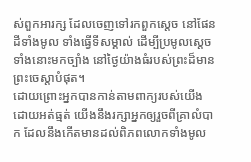ស់ពួកអារក្ស ដែលចេញទៅរកពួកស្តេច នៅផែនដីទាំងមូល ទាំងធ្វើទីសម្គាល់ ដើម្បីប្រមូលស្តេចទាំងនោះមកច្បាំង នៅថ្ងៃយ៉ាងធំរបស់ព្រះដ៏មានព្រះចេស្តាបំផុត។
ដោយព្រោះអ្នកបានកាន់តាមពាក្យរបស់យើង ដោយអត់ធ្មត់ យើងនឹងរក្សាអ្នកឲ្យរួចពីគ្រាលំបាក ដែលនឹងកើតមានដល់ពិភពលោកទាំងមូល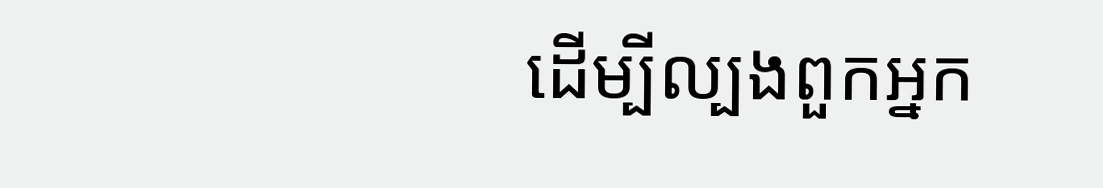ដើម្បីល្បងពួកអ្នក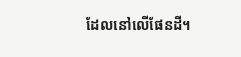ដែលនៅលើផែនដី។